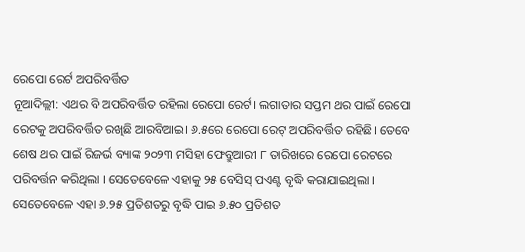ରେପୋ ରେର୍ଟ ଅପରିବର୍ତ୍ତିତ
ନୂଆଦିଲ୍ଲୀ: ଏଥର ବି ଅପରିବର୍ତ୍ତିତ ରହିଲା ରେପୋ ରେର୍ଟ। ଲଗାତାର ସପ୍ତମ ଥର ପାଇଁ ରେପୋ ରେଟକୁ ଅପରିବର୍ତ୍ତିତ ରଖିଛି ଆରବିଆଇ। ୬.୫ରେ ରେପୋ ରେଟ୍ ଅପରିବର୍ତ୍ତିତ ରହିଛି। ତେବେ ଶେଷ ଥର ପାଇଁ ରିଜର୍ଭ ବ୍ୟାଙ୍କ ୨୦୨୩ ମସିହା ଫେବ୍ରୁଆରୀ ୮ ତାରିଖରେ ରେପୋ ରେଟରେ ପରିବର୍ତ୍ତନ କରିଥିଲା । ସେତେବେଳେ ଏହାକୁ ୨୫ ବେସିସ୍ ପଏଣ୍ଟ ବୃଦ୍ଧି କରାଯାଇଥିଲା । ସେତେବେଳେ ଏହା ୬.୨୫ ପ୍ରତିଶତରୁ ବୃଦ୍ଧି ପାଇ ୬.୫୦ ପ୍ରତିଶତ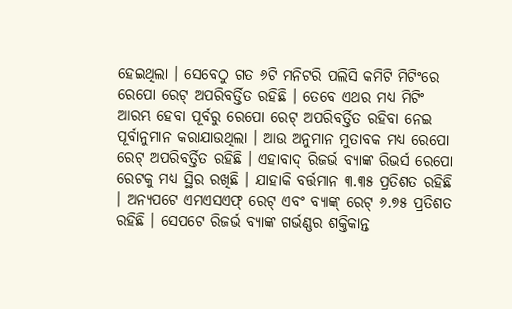ହେଇଥିଲା । ସେବେଠୁ ଗତ ୬ଟି ମନିଟରି ପଲିସି କମିଟି ମିଟିଂରେ ରେପୋ ରେଟ୍ ଅପରିବର୍ତ୍ତିତ ରହିଛି । ତେବେ ଏଥର ମଧ୍ୟ ମିଟିଂ ଆରମ୍ଭ ହେବା ପୂର୍ବରୁ ରେପୋ ରେଟ୍ ଅପରିବର୍ତ୍ତିତ ରହିବା ନେଇ ପୂର୍ବାନୁମାନ କରାଯାଉଥିଲା । ଆଉ ଅନୁମାନ ମୁତାବକ ମଧ୍ୟ ରେପୋ ରେଟ୍ ଅପରିବର୍ତ୍ତିତ ରହିଛି । ଏହାବାଦ୍ ରିଜର୍ଭ ବ୍ୟାଙ୍କ ରିଭର୍ସ ରେପୋ ରେଟକୁ ମଧ୍ୟ ସ୍ଥିର ରଖିଛି । ଯାହାକି ବର୍ତ୍ତମାନ ୩.୩୫ ପ୍ରତିଶତ ରହିଛି । ଅନ୍ୟପଟେ ଏମଏସଏଫ୍ ରେଟ୍ ଏବଂ ବ୍ୟାଙ୍କ୍ ରେଟ୍ ୬.୭୫ ପ୍ରତିଶତ ରହିଛି । ସେପଟେ ରିଜର୍ଭ ବ୍ୟାଙ୍କ ଗର୍ଭଣ୍ଣର ଶକ୍ତିକାନ୍ତ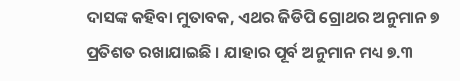ଦାସଙ୍କ କହିବା ମୁତାବକ, ଏଥର ଜିଡିପି ଗ୍ରୋଥର ଅନୁମାନ ୭ ପ୍ରତିଶତ ରଖାଯାଇଛି । ଯାହାର ପୂର୍ବ ଅନୁମାନ ମଧ୍ୟ ୭.୩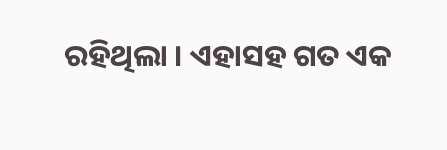ରହିଥିଲା । ଏହାସହ ଗତ ଏକ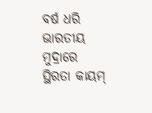ବର୍ଷ ଧରି ଭାରତୀୟ ମୁଦ୍ରାରେ ସ୍ଥିରତା କାୟମ୍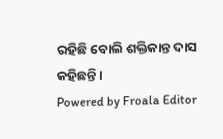ରହିଛି ବୋଲି ଶକ୍ତିକାନ୍ତ ଦାସ କହିଛନ୍ତି ।
Powered by Froala Editor